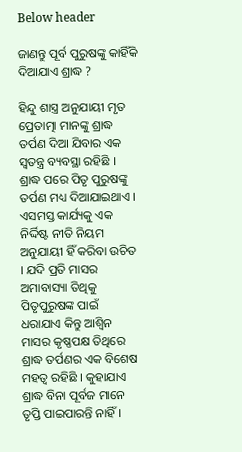Below header

ଜାଣନ୍ତୁ ପୂର୍ବ ପୁରୁଷଙ୍କୁ କାହିଁକି ଦିଆଯାଏ ଶ୍ରାଦ୍ଧ ?

ହିନ୍ଦୁ ଶାସ୍ତ୍ର ଅନୁଯାୟୀ ମୃତ ପ୍ରେତାତ୍ମା ମାନଙ୍କୁ ଶ୍ରାଦ୍ଧ ତର୍ପଣ ଦିଆ ଯିବାର ଏକ ସ୍ୱତନ୍ତ୍ର ବ୍ୟବସ୍ଥା ରହିଛି । ଶ୍ରାଦ୍ଧ ପରେ ପିତୃ ପୁରୁଷଙ୍କୁ ତର୍ପଣ ମଧ୍ୟ ଦିଆଯାଇଥାଏ । ଏସମସ୍ତ କାର୍ଯ୍ୟକୁ ଏକ ନିର୍ଦ୍ଦିଷ୍ଟ ନୀତି ନିୟମ ଅନୁଯାୟୀ ହିଁ କରିବା ଉଚିତ । ଯଦି ପ୍ରତି ମାସର ଅମାବାସ୍ୟା ତିଥିକୁ ପିତୃପୁରୁଷଙ୍କ ପାଇଁ ଧରାଯାଏ କିନ୍ତୁ ଆଶ୍ୱିନ ମାସର କୃଷ୍ଣପକ୍ଷ ତିଥିରେ ଶ୍ରାଦ୍ଧ ତର୍ପଣର ଏକ ବିଶେଷ ମହତ୍ୱ ରହିଛି । କୁହାଯାଏ ଶ୍ରାଦ୍ଧ ବିନା ପୂର୍ବଜ ମାନେ ତୃପ୍ତି ପାଇପାରନ୍ତି ନାହିଁ ।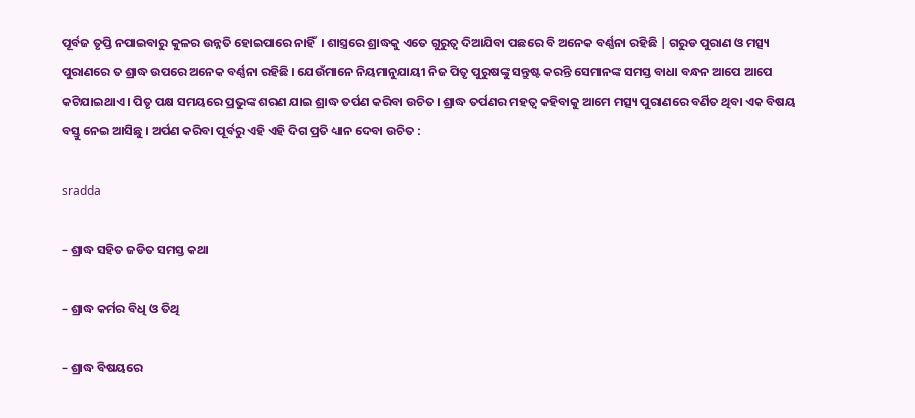ପୂର୍ବଜ ତୃପ୍ତି ନପାଇବାରୁ କୁଳର ଉନ୍ନତି ହୋଇପାରେ ନାହିଁ  । ଶାସ୍ତ୍ରରେ ଶ୍ରାଦ୍ଧକୁ ଏତେ ଗୁରୁତ୍ୱ ଦିଆଯିବା ପଛରେ ବି ଅନେକ ବର୍ଣ୍ଣନା ରହିଛି | ଗରୁଡ ପୁରାଣ ଓ ମତ୍ସ୍ୟ ପୁରାଣରେ ତ ଶ୍ରାଦ୍ଧ ଉପରେ ଅନେକ ବର୍ଣ୍ଣନା ରହିଛି । ଯେଉଁମାନେ ନିୟମାନୁଯାୟୀ ନିଜ ପିତୃ ପୁରୁଷଙ୍କୁ ସନ୍ତୁଷ୍ଟ କରନ୍ତି ସେମାନଙ୍କ ସମସ୍ତ ବାଧା ବନ୍ଧନ ଆପେ ଆପେ କଟିଯାଇଥାଏ । ପିତୃ ପକ୍ଷ ସମୟରେ ପ୍ରଭୁଙ୍କ ଶରଣ ଯାଇ ଶ୍ରାଦ୍ଧ ତର୍ପଣ କରିବା ଉଚିତ । ଶ୍ରାଦ୍ଧ ତର୍ପଣର ମହତ୍ୱ କହିବାକୁ ଆମେ ମତ୍ସ୍ୟ ପୁରାଣରେ ବର୍ଣିତ ଥିବା ଏକ ବିଷୟ ବସ୍ତୁ ନେଇ ଆସିଛୁ । ଅର୍ପଣ କରିବା ପୂର୍ବରୁ ଏହି ଏହି ଦିଗ ପ୍ରତି ଧ୍ୟାନ ଦେବା ଉଚିତ :

sradda

– ଶ୍ରାଦ୍ଧ ସହିତ ଜଡିତ ସମସ୍ତ କଥା

– ଶ୍ରାଦ୍ଧ କର୍ମର ବିଧି ଓ ତିଥି

– ଶ୍ରାଦ୍ଧ ବିଷୟରେ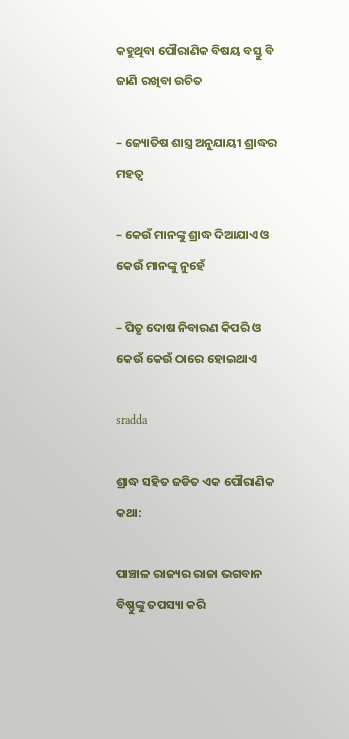କହୁଥିବା ପୌରାଣିକ ବିଷୟ ବସ୍ତୁ ବି ଜାଣି ରଖିବା ଉଚିତ

– ଜ୍ୟୋତିଷ ଶାସ୍ତ୍ର ଅନୁଯାୟୀ ଶ୍ରାଦ୍ଧର ମହତ୍ୱ

– କେଉଁ ମାନଙ୍କୁ ଶ୍ରାଦ୍ଧ ଦିଆଯାଏ ଓ କେଉଁ ମାନଙ୍କୁ ନୁହେଁ

– ପିତୃ ଦୋଷ ନିବାରଣ କିପରି ଓ କେଉଁ କେଉଁ ଠାରେ ହୋଇଥାଏ

sradda

ଶ୍ରାଦ୍ଧ ସହିତ ଜଡିତ ଏକ ପୌରାଣିକ କଥା:

ପାଞ୍ଚାଳ ରାଜ୍ୟର ରାଜା ଭଗବାନ ବିଷ୍ଣୁଙ୍କୁ ତପସ୍ୟା କରି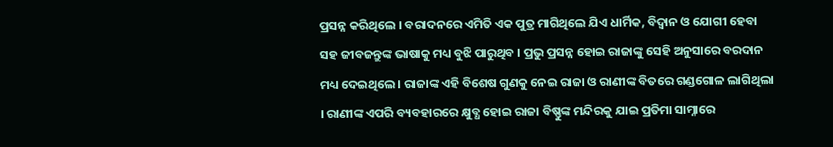ପ୍ରସନ୍ନ କରିଥିଲେ । ବରାଦନରେ ଏମିତି ଏକ ପୁତ୍ର ମାଗିଥିଲେ ଯିଏ ଧାର୍ମିକ, ବିଦ୍ୱାନ ଓ ଯୋଗୀ ହେବା ସହ ଜୀବଜନ୍ତୁଙ୍କ ଭାଷାକୁ ମଧ୍ୟ ବୁଝି ପାରୁଥିବ । ପ୍ରଭୁ ପ୍ରସନ୍ନ ହୋଇ ରାଜାଙ୍କୁ ସେହି ଅନୁସାରେ ବରଦାନ ମଧ୍ୟ ଦେଇଥିଲେ । ରାଜାଙ୍କ ଏହି ବିଶେଷ ଗୁଣକୁ ନେଇ ରାଜା ଓ ରାଣୀଙ୍କ ବିତରେ ଗଣ୍ଡଗୋଳ ଲାଗିଥିଲା । ରାଣୀଙ୍କ ଏପରି ବ୍ୟବହାରରେ କ୍ଷୁବ୍ଧ ହୋଇ ରାଜା ବିଷ୍ଣୁଙ୍କ ମନ୍ଦିରକୁ ଯାଇ ପ୍ରତିମା ସାମ୍ନାରେ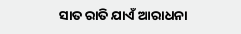ସାତ ରାତି ଯାଏଁ ଆରାଧନା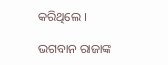କରିଥିଲେ ।

ଭଗବାନ ରାଜାଙ୍କ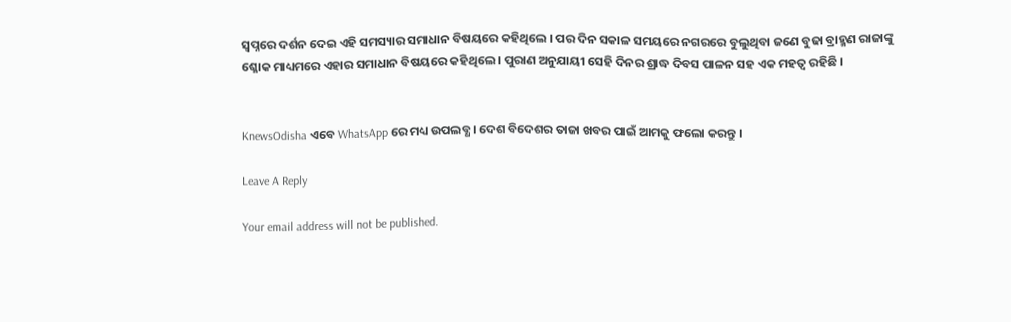ସ୍ୱପ୍ନରେ ଦର୍ଶନ ଦେଇ ଏହି ସମସ୍ୟାର ସମାଧାନ ବିଷୟରେ କହିଥିଲେ । ପର ଦିନ ସକାଳ ସମୟରେ ନଗରରେ ବୁଲୁଥିବା ଜଣେ ବୁଢା ବ୍ରାହ୍ମଣ ରାଜାଙ୍କୁ ଶ୍ଳୋକ ମାଧ୍ୟମରେ ଏହାର ସମାଧାନ ବିଷୟରେ କହିଥିଲେ । ପୁରାଣ ଅନୁଯାୟୀ ସେହି ଦିନର ଶ୍ରାଦ୍ଧ ଦିବସ ପାଳନ ସହ ଏକ ମହତ୍ୱ ରହିଛି ।


KnewsOdisha ଏବେ WhatsApp ରେ ମଧ୍ୟ ଉପଲବ୍ଧ । ଦେଶ ବିଦେଶର ତାଜା ଖବର ପାଇଁ ଆମକୁ ଫଲୋ କରନ୍ତୁ ।

Leave A Reply

Your email address will not be published.